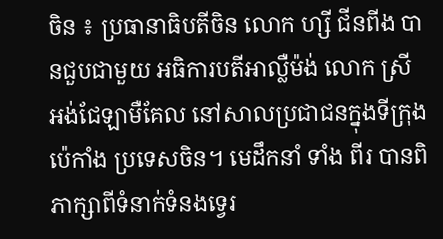ចិន ៖ ប្រធានាធិបតីចិន លោក ហ្សី ជីនពីង បានជួបជាមួយ អធិការបតីអាល្លឺម៉ង់ លោក ស្រី អង់ជែឡាមឺគែល នៅសាលប្រជាជនក្នុងទីក្រុងប៉េកាំង ប្រទេសចិន។ មេដឹកនាំ ទាំង ពីរ បានពិភាក្សាពីទំនាក់ទំនងទ្វេរ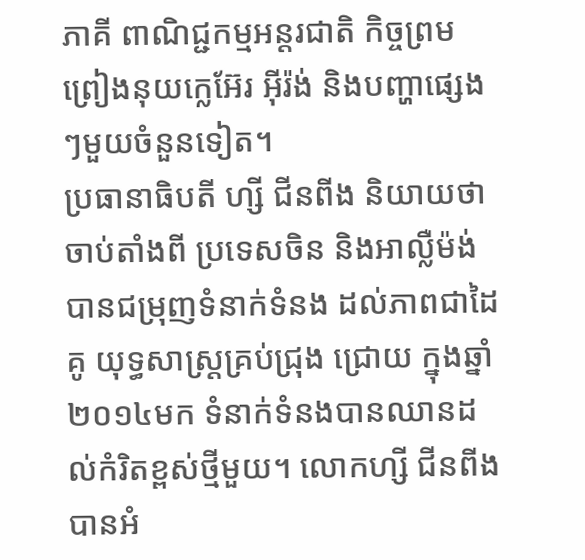ភាគី ពាណិជ្ជកម្មអន្តរជាតិ កិច្ចព្រមព្រៀងនុយក្លេអ៊ែរ អ៊ីរ៉ង់ និងបញ្ហាផ្សេងៗមួយចំនួនទៀត។
ប្រធានាធិបតី ហ្សី ជីនពីង និយាយថា ចាប់តាំងពី ប្រទេសចិន និងអាល្លឺម៉ង់ បានជម្រុញទំនាក់ទំនង ដល់ភាពជាដៃគូ យុទ្ធសាស្ត្រគ្រប់ជ្រុង ជ្រោយ ក្នុងឆ្នាំ២០១៤មក ទំនាក់ទំនងបានឈានដល់កំរិតខ្ពស់ថ្មីមួយ។ លោកហ្សី ជីនពីង បានអំ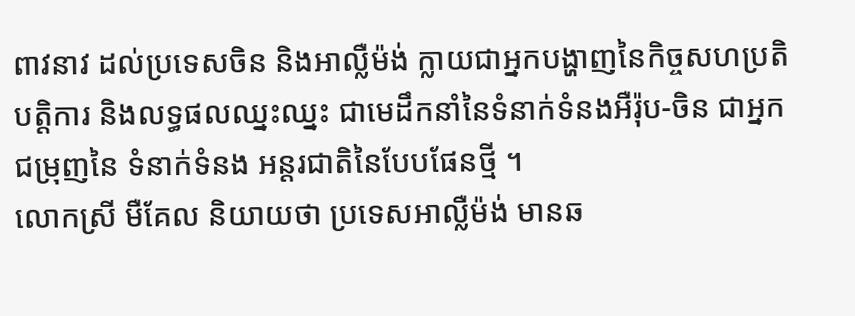ពាវនាវ ដល់ប្រទេសចិន និងអាល្លឺម៉ង់ ក្លាយជាអ្នកបង្ហាញនៃកិច្ចសហប្រតិបត្តិការ និងលទ្ធផលឈ្នះឈ្នះ ជាមេដឹកនាំនៃទំនាក់ទំនងអឺរ៉ុប-ចិន ជាអ្នកជម្រុញនៃ ទំនាក់ទំនង អន្តរជាតិនៃបែបផែនថ្មី ។
លោកស្រី មឺគែល និយាយថា ប្រទេសអាល្លឺម៉ង់ មានឆ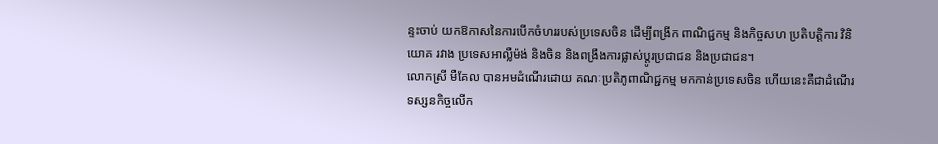ន្ទះចាប់ យកឱកាសនៃការបើកចំហររបស់ប្រទេសចិន ដើម្បីពង្រីក ពាណិជ្ជកម្ម និងកិច្ចសហ ប្រតិបត្តិការ វិនិយោគ រវាង ប្រទេសអាល្លឺម៉ង់ និងចិន និងពង្រឹងការផ្លាស់ប្តូរប្រជាជន និងប្រជាជន។
លោកស្រី មឺគែល បានអមដំណើរដោយ គណៈប្រតិភូពាណិជ្ជកម្ម មកកាន់ប្រទេសចិន ហើយនេះគឺជាដំណើរទស្សនកិច្ចលើក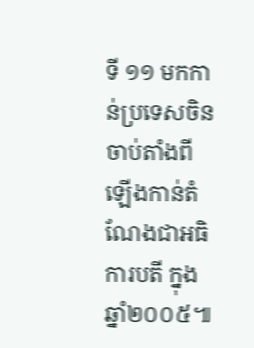ទី ១១ មកកាន់ប្រទេសចិន ចាប់តាំងពី ឡើងកាន់តំណែងជាអធិការបតី ក្នុងឆ្នាំ២០០៥៕